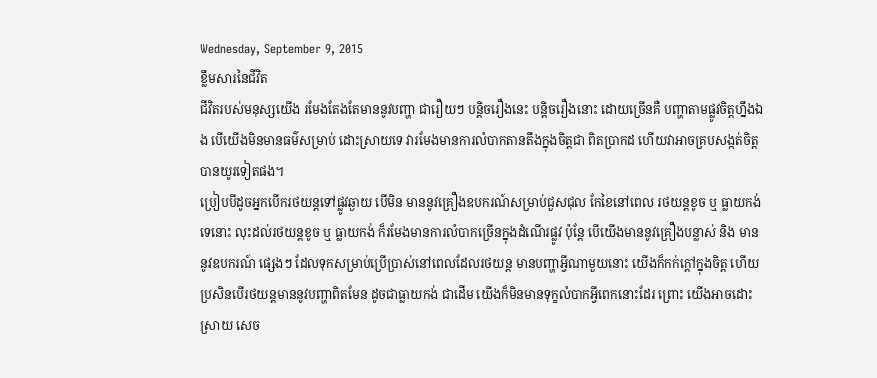Wednesday, September 9, 2015
ខ្លឹមសារនៃជីវិត
ជីវិតរបស់មនុស្សយើង រមែងតែងតែមាននូវបញ្ហា ជារឿយៗ បន្តិចរឿងនេះ បន្តិចរឿងនោះ ដោយច្រើនគឺ បញ្ហាតាមផ្លូវចិត្តហ្នឹងឯង បើយើងមិនមានធម៌សម្រាប់ ដោះស្រាយទេ វារមែងមានការលំបាកតានតឹងក្នុងចិត្តជា ពិតប្រាកដ ហើយវាអាចគ្របសង្កត់ចិត្តបានយូរទៀតផង។
ប្រៀបបីដូចអ្នកបើករថយន្តទៅផ្លូវឆ្ងាយ បើមិន មាននូវគ្រឿងឧបករណ៍សម្រាប់ជួសជុល កែខៃនៅពេល រថយន្តខូច ឬ ធ្លាយកង់ទេនោះ លុះដល់រថយន្តខូច ឬ ធ្លាយកង់ ក៏រមែងមានការលំបាកច្រើនក្នុងដំណើរផ្លូវ ប៉ុន្តែ បើយើងមាននូវគ្រឿងបន្លាស់ និង មាននូវឧបករណ៍ ផ្សេងៗ ដែលទុកសម្រាប់ប្រើប្រាស់នៅពេលដែលរថយន្ត មានបញ្ហាអ្វីណាមួយនោះ យើងក៏កក់ក្តៅក្នុងចិត្ត ហើយ ប្រសិនបើរថយន្តមាននូវបញ្ហាពិតមែន ដូចជាធ្លាយកង់ ជាដើម យើងក៏មិនមានទុក្ខលំបាកអ្វីពេកនោះដែរ ព្រោះ យើងអាចដោះស្រាយ សេច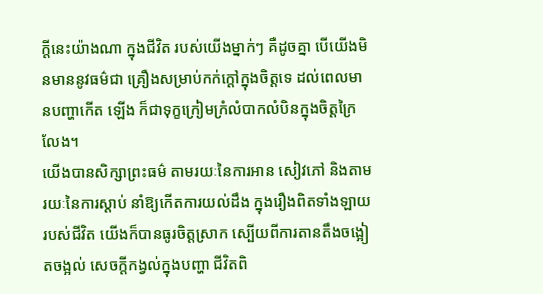ក្តីនេះយ៉ាងណា ក្នុងជីវិត របស់យើងម្នាក់ៗ គឺដូចគ្នា បើយើងមិនមាននូវធម៌ជា គ្រឿងសម្រាប់កក់ក្តៅក្នុងចិត្តទេ ដល់ពេលមានបញ្ហាកើត ឡើង ក៏ជាទុក្ខក្រៀមក្រំលំបាកលំបិនក្នុងចិត្តក្រៃលែង។
យើងបានសិក្សាព្រះធម៌ តាមរយៈនៃការអាន សៀវភៅ និងតាមរយៈនៃការស្តាប់ នាំឱ្យកើតការយល់ដឹង ក្នុងរឿងពិតទាំងឡាយរបស់ជីវិត យើងក៏បានធូរចិត្តស្រាក ស្បើយពីការតានតឹងចង្អៀតចង្អល់ សេចក្តីកង្វល់ក្នុងបញ្ហា ជីវិតពិ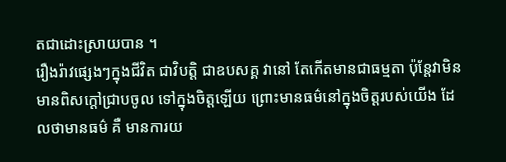តជាដោះស្រាយបាន ។
រឿងរ៉ាវផ្សេងៗក្នុងជីវិត ជាវិបត្តិ ជាឧបសគ្គ វានៅ តែកើតមានជាធម្មតា ប៉ុន្តែវាមិនមានពិសក្តៅជ្រាបចូល ទៅក្នុងចិត្តឡើយ ព្រោះមានធម៌នៅក្នុងចិត្តរបស់យើង ដែលថាមានធម៌ គឺ មានការយ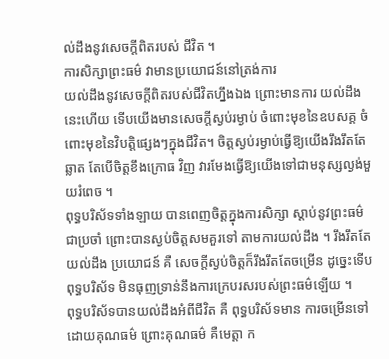ល់ដឹងនូវសេចក្តីពិតរបស់ ជីវិត ។
ការសិក្សាព្រះធម៌ វាមានប្រយោជន៍នៅត្រង់ការ
យល់ដឹងនូវសេចក្តីពិតរបស់ជីវិតហ្នឹងឯង ព្រោះមានការ យល់ដឹងនេះហើយ ទើបយើងមានសេចក្តីស្ងប់រម្ងាប់ ចំពោះមុខនៃឧបសគ្គ ចំពោះមុខនៃវិបត្តិផ្សេងៗក្នុងជីវិត។ ចិត្តស្ងប់រម្ងាប់ធ្វើឱ្យយើងរឹងរឹតតែឆ្លាត តែបើចិត្តខឹងក្រោធ វិញ វារមែងធ្វើឱ្យយើងទៅជាមនុស្សល្ងង់មួយរំពេច ។
ពុទ្ធបរិស័ទទាំងឡាយ បានពេញចិត្តក្នុងការសិក្សា ស្តាប់នូវព្រះធម៌ជាប្រចាំ ព្រោះបានស្ងប់ចិត្តសមគួរទៅ តាមការយល់ដឹង ។ រឹងរឹតតែយល់ដឹង ប្រយោជន៍ គឺ សេចក្តីស្ងប់ចិត្តក៏រឹងរឹតតែចម្រើន ដូច្នេះទើបពុទ្ធបរិស័ទ មិនធុញទ្រាន់នឹងការក្រេបរសរបស់ព្រះធម៌ឡើយ ។
ពុទ្ធបរិស័ទបានយល់ដឹងអំពីជីវិត គឺ ពុទ្ធបរិស័ទមាន ការចម្រើនទៅដោយគុណធម៌ ព្រោះគុណធម៌ គឺមេត្តា ក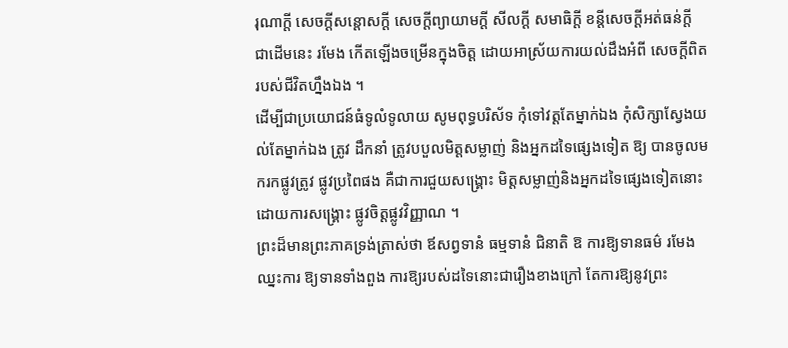រុណាក្តី សេចក្តីសន្តោសក្តី សេចក្តីព្យាយាមក្តី សីលក្តី សមាធិក្តី ខន្តីសេចក្តីអត់ធន់ក្តី ជាដើមនេះ រមែង កើតឡើងចម្រើនក្នុងចិត្ត ដោយអាស្រ័យការយល់ដឹងអំពី សេចក្តីពិតរបស់ជីវិតហ្នឹងឯង ។
ដើម្បីជាប្រយោជន៍ធំទូលំទូលាយ សូមពុទ្ធបរិស័ទ កុំទៅវត្តតែម្នាក់ឯង កុំសិក្សាស្វែងយល់តែម្នាក់ឯង ត្រូវ ដឹកនាំ ត្រូវបបួលមិត្តសម្លាញ់ និងអ្នកដទៃផ្សេងទៀត ឱ្យ បានចូលមករកផ្លូវត្រូវ ផ្លូវប្រពៃផង គឺជាការជួយសង្គ្រោះ មិត្តសម្លាញ់និងអ្នកដទៃផ្សេងទៀតនោះ ដោយការសង្គ្រោះ ផ្លូវចិត្តផ្លូវវិញ្ញាណ ។
ព្រះដ៏មានព្រះភាគទ្រង់ត្រាស់ថា ឪសព្វទានំ ធម្មទានំ ជិនាតិ ឱ ការឱ្យទានធម៌ រមែងឈ្នះការ ឱ្យទានទាំងពួង ការឱ្យរបស់ដទៃនោះជារឿងខាងក្រៅ តែការឱ្យនូវព្រះ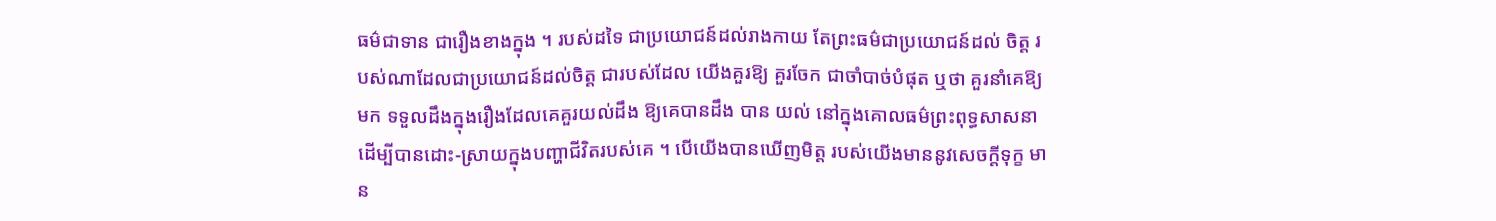ធម៌ជាទាន ជារឿងខាងក្នុង ។ របស់ដទៃ ជាប្រយោជន៍ដល់រាងកាយ តែព្រះធម៌ជាប្រយោជន៍ដល់ ចិត្ត របស់ណាដែលជាប្រយោជន៍ដល់ចិត្ត ជារបស់ដែល យើងគួរឱ្យ គួរចែក ជាចាំបាច់បំផុត ឬថា គួរនាំគេឱ្យមក ទទួលដឹងក្នុងរឿងដែលគេគួរយល់ដឹង ឱ្យគេបានដឹង បាន យល់ នៅក្នុងគោលធម៌ព្រះពុទ្ធសាសនា ដើម្បីបានដោះ-ស្រាយក្នុងបញ្ហាជីវិតរបស់គេ ។ បើយើងបានឃើញមិត្ត របស់យើងមាននូវសេចក្តីទុក្ខ មាន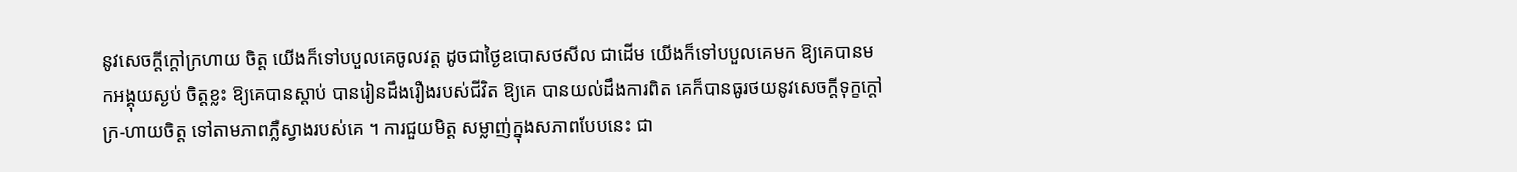នូវសេចក្តីក្តៅក្រហាយ ចិត្ត យើងក៏ទៅបបួលគេចូលវត្ត ដូចជាថ្ងៃឧបោសថសីល ជាដើម យើងក៏ទៅបបួលគេមក ឱ្យគេបានមកអង្គុយស្ងប់ ចិត្តខ្លះ ឱ្យគេបានស្តាប់ បានរៀនដឹងរឿងរបស់ជីវិត ឱ្យគេ បានយល់ដឹងការពិត គេក៏បានធូរថយនូវសេចក្តីទុក្ខក្តៅក្រ-ហាយចិត្ត ទៅតាមភាពភ្លឺស្វាងរបស់គេ ។ ការជួយមិត្ត សម្លាញ់ក្នុងសភាពបែបនេះ ជា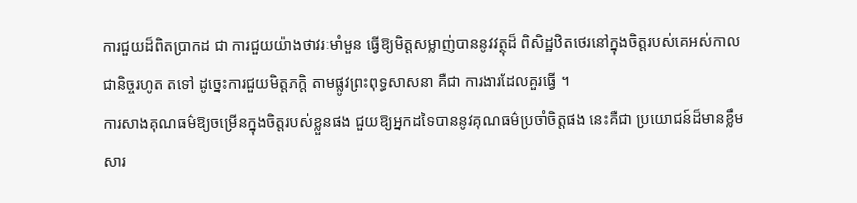ការជួយដ៏ពិតប្រាកដ ជា ការជួយយ៉ាងថាវរៈមាំមួន ធ្វើឱ្យមិត្តសម្លាញ់បាននូវវត្ថុដ៏ ពិសិដ្ឋឋិតថេរនៅក្នុងចិត្តរបស់គេអស់កាលជានិច្ចរហូត តទៅ ដូច្នេះការជួយមិត្តភក្តិ តាមផ្លូវព្រះពុទ្ធសាសនា គឺជា ការងារដែលគួរធ្វើ ។
ការសាងគុណធម៌ឱ្យចម្រើនក្នុងចិត្តរបស់ខ្លួនផង ជួយឱ្យអ្នកដទៃបាននូវគុណធម៌ប្រចាំចិត្តផង នេះគឺជា ប្រយោជន៍ដ៏មានខ្លឹមសារ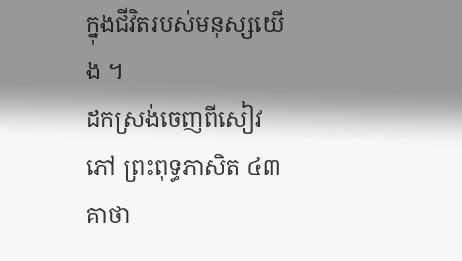ក្នុងជីវិតរបស់មនុស្សយើង ។
ដកស្រង់ចេញពីសៀវភៅ ព្រះពុទ្ធភាសិត ៤៣គាថា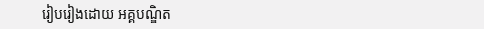រៀបរៀងដោយ អគ្គបណ្ឌិត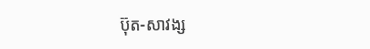ប៊ុត-សាវង្ស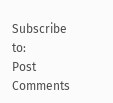Subscribe to:
Post Comments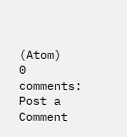(Atom)
0 comments:
Post a Comment